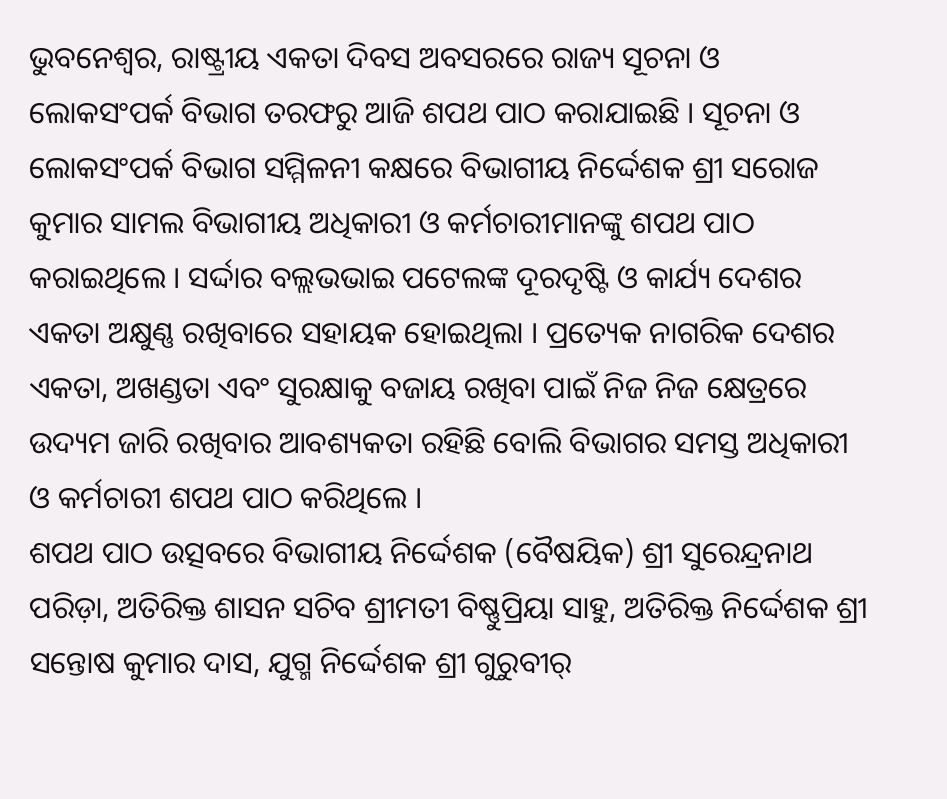ଭୁବନେଶ୍ୱର, ରାଷ୍ଟ୍ରୀୟ ଏକତା ଦିବସ ଅବସରରେ ରାଜ୍ୟ ସୂଚନା ଓ ଲୋକସଂପର୍କ ବିଭାଗ ତରଫରୁ ଆଜି ଶପଥ ପାଠ କରାଯାଇଛି । ସୂଚନା ଓ ଲୋକସଂପର୍କ ବିଭାଗ ସମ୍ମିଳନୀ କକ୍ଷରେ ବିଭାଗୀୟ ନିର୍ଦ୍ଦେଶକ ଶ୍ରୀ ସରୋଜ କୁମାର ସାମଲ ବିଭାଗୀୟ ଅଧିକାରୀ ଓ କର୍ମଚାରୀମାନଙ୍କୁ ଶପଥ ପାଠ କରାଇଥିଲେ । ସର୍ଦ୍ଦାର ବଲ୍ଲଭଭାଇ ପଟେଲଙ୍କ ଦୂରଦୃଷ୍ଟି ଓ କାର୍ଯ୍ୟ ଦେଶର ଏକତା ଅକ୍ଷୁଣ୍ଣ ରଖିବାରେ ସହାୟକ ହୋଇଥିଲା । ପ୍ରତ୍ୟେକ ନାଗରିକ ଦେଶର ଏକତା, ଅଖଣ୍ଡତା ଏବଂ ସୁରକ୍ଷାକୁ ବଜାୟ ରଖିବା ପାଇଁ ନିଜ ନିଜ କ୍ଷେତ୍ରରେ ଉଦ୍ୟମ ଜାରି ରଖିବାର ଆବଶ୍ୟକତା ରହିଛି ବୋଲି ବିଭାଗର ସମସ୍ତ ଅଧିକାରୀ ଓ କର୍ମଚାରୀ ଶପଥ ପାଠ କରିଥିଲେ ।
ଶପଥ ପାଠ ଉତ୍ସବରେ ବିଭାଗୀୟ ନିର୍ଦ୍ଦେଶକ (ବୈଷୟିକ) ଶ୍ରୀ ସୁରେନ୍ଦ୍ରନାଥ ପରିଡ଼ା, ଅତିରିକ୍ତ ଶାସନ ସଚିବ ଶ୍ରୀମତୀ ବିଷ୍ଣୁପ୍ରିୟା ସାହୁ, ଅତିରିକ୍ତ ନିର୍ଦ୍ଦେଶକ ଶ୍ରୀ ସନ୍ତୋଷ କୁମାର ଦାସ, ଯୁଗ୍ମ ନିର୍ଦ୍ଦେଶକ ଶ୍ରୀ ଗୁରୁବୀର୍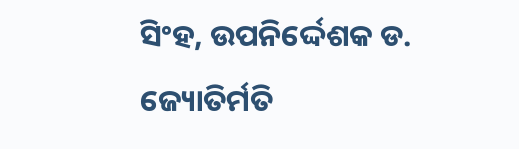ସିଂହ, ଉପନିର୍ଦ୍ଦେଶକ ଡ. ଜ୍ୟୋତିର୍ମତି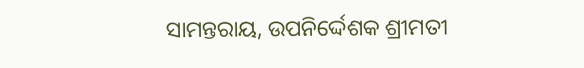ସାମନ୍ତରାୟ, ଉପନିର୍ଦ୍ଦେଶକ ଶ୍ରୀମତୀ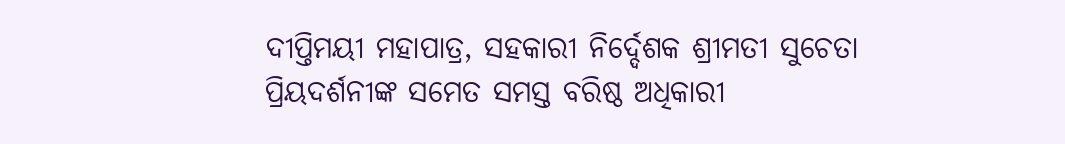ଦୀପ୍ତିମୟୀ ମହାପାତ୍ର, ସହକାରୀ ନିର୍ଦ୍ଦେଶକ ଶ୍ରୀମତୀ ସୁଚେତା ପ୍ରିୟଦର୍ଶନୀଙ୍କ ସମେତ ସମସ୍ତ ବରିଷ୍ଠ ଅଧିକାରୀ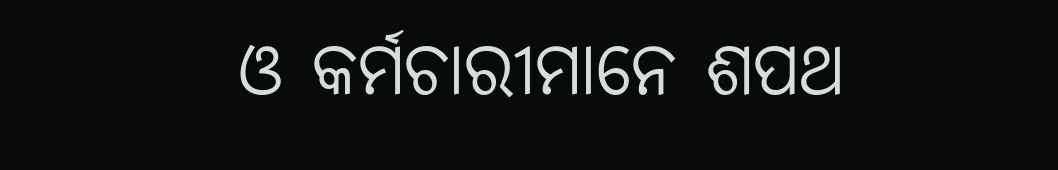ଓ କର୍ମଚାରୀମାନେ ଶପଥ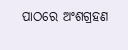ପାଠରେ ଅଂଶଗ୍ରହଣ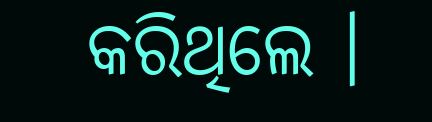କରିଥିଲେ ।